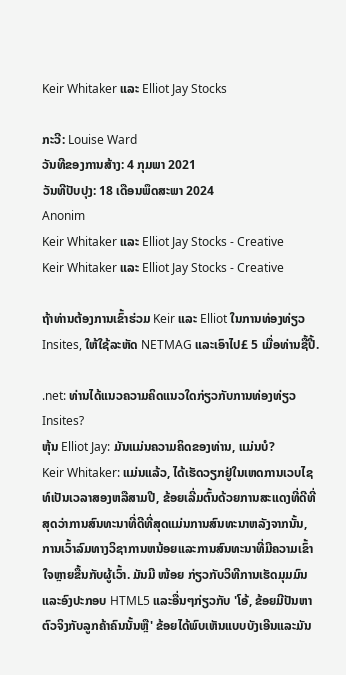Keir Whitaker ແລະ Elliot Jay Stocks

ກະວີ: Louise Ward
ວັນທີຂອງການສ້າງ: 4 ກຸມພາ 2021
ວັນທີປັບປຸງ: 18 ເດືອນພຶດສະພາ 2024
Anonim
Keir Whitaker ແລະ Elliot Jay Stocks - Creative
Keir Whitaker ແລະ Elliot Jay Stocks - Creative

ຖ້າທ່ານຕ້ອງການເຂົ້າຮ່ວມ Keir ແລະ Elliot ໃນການທ່ອງທ່ຽວ Insites, ໃຫ້ໃຊ້ລະຫັດ NETMAG ແລະເອົາໄປ£ 5 ເມື່ອທ່ານຊື້ປີ້.

.net: ທ່ານໄດ້ແນວຄວາມຄິດແນວໃດກ່ຽວກັບການທ່ອງທ່ຽວ Insites?
ຫຸ້ນ Elliot Jay: ມັນແມ່ນຄວາມຄິດຂອງທ່ານ, ແມ່ນບໍ?
Keir Whitaker: ແມ່ນແລ້ວ, ໄດ້ເຮັດວຽກຢູ່ໃນເຫດການເວບໄຊທ໌ເປັນເວລາສອງຫລືສາມປີ, ຂ້ອຍເລີ່ມຕົ້ນດ້ວຍການສະແດງທີ່ດີທີ່ສຸດວ່າການສົນທະນາທີ່ດີທີ່ສຸດແມ່ນການສົນທະນາຫລັງຈາກນັ້ນ, ການເວົ້າລົມທາງວິຊາການຫນ້ອຍແລະການສົນທະນາທີ່ມີຄວາມເຂົ້າໃຈຫຼາຍຂື້ນກັບຜູ້ເວົ້າ. ມັນມີ ໜ້ອຍ ກ່ຽວກັບວິທີການເຮັດມຸມມົນແລະອົງປະກອບ HTML5 ແລະອື່ນໆກ່ຽວກັບ 'ໂອ້, ຂ້ອຍມີປັນຫາຕົວຈິງກັບລູກຄ້າຄົນນັ້ນຫຼື' ຂ້ອຍໄດ້ພົບເຫັນແບບບັງເອີນແລະມັນ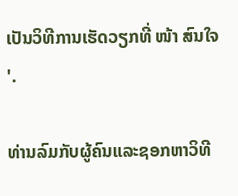ເປັນວິທີການເຮັດວຽກທີ່ ໜ້າ ສົນໃຈ '.

ທ່ານລົມກັບຜູ້ຄົນແລະຊອກຫາວິທີ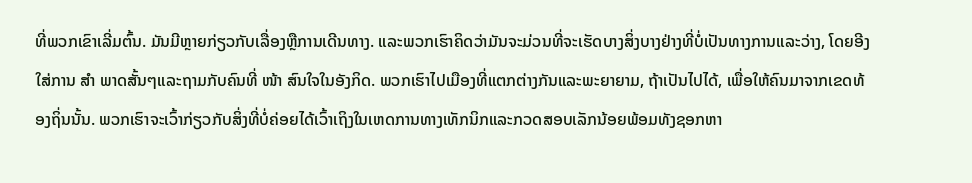ທີ່ພວກເຂົາເລີ່ມຕົ້ນ. ມັນມີຫຼາຍກ່ຽວກັບເລື່ອງຫຼືການເດີນທາງ. ແລະພວກເຮົາຄິດວ່າມັນຈະມ່ວນທີ່ຈະເຮັດບາງສິ່ງບາງຢ່າງທີ່ບໍ່ເປັນທາງການແລະວ່າງ, ໂດຍອີງໃສ່ການ ສຳ ພາດສັ້ນໆແລະຖາມກັບຄົນທີ່ ໜ້າ ສົນໃຈໃນອັງກິດ. ພວກເຮົາໄປເມືອງທີ່ແຕກຕ່າງກັນແລະພະຍາຍາມ, ຖ້າເປັນໄປໄດ້, ເພື່ອໃຫ້ຄົນມາຈາກເຂດທ້ອງຖິ່ນນັ້ນ. ພວກເຮົາຈະເວົ້າກ່ຽວກັບສິ່ງທີ່ບໍ່ຄ່ອຍໄດ້ເວົ້າເຖິງໃນເຫດການທາງເທັກນິກແລະກວດສອບເລັກນ້ອຍພ້ອມທັງຊອກຫາ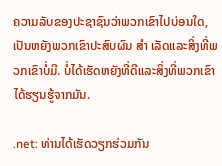ຄວາມລັບຂອງປະຊາຊົນວ່າພວກເຂົາໄປບ່ອນໃດ, ເປັນຫຍັງພວກເຂົາປະສົບຜົນ ສຳ ເລັດແລະສິ່ງທີ່ພວກເຂົາບໍ່ມີ. ບໍ່ໄດ້ເຮັດຫຍັງທີ່ດີແລະສິ່ງທີ່ພວກເຂົາໄດ້ຮຽນຮູ້ຈາກມັນ.

.net: ທ່ານໄດ້ເຮັດວຽກຮ່ວມກັນ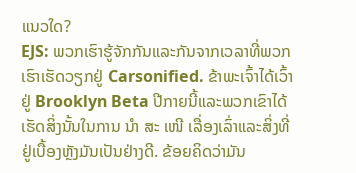ແນວໃດ?
EJS: ພວກເຮົາຮູ້ຈັກກັນແລະກັນຈາກເວລາທີ່ພວກເຮົາເຮັດວຽກຢູ່ Carsonified. ຂ້າພະເຈົ້າໄດ້ເວົ້າຢູ່ Brooklyn Beta ປີກາຍນີ້ແລະພວກເຂົາໄດ້ເຮັດສິ່ງນັ້ນໃນການ ນຳ ສະ ເໜີ ເລື່ອງເລົ່າແລະສິ່ງທີ່ຢູ່ເບື້ອງຫຼັງມັນເປັນຢ່າງດີ. ຂ້ອຍຄິດວ່າມັນ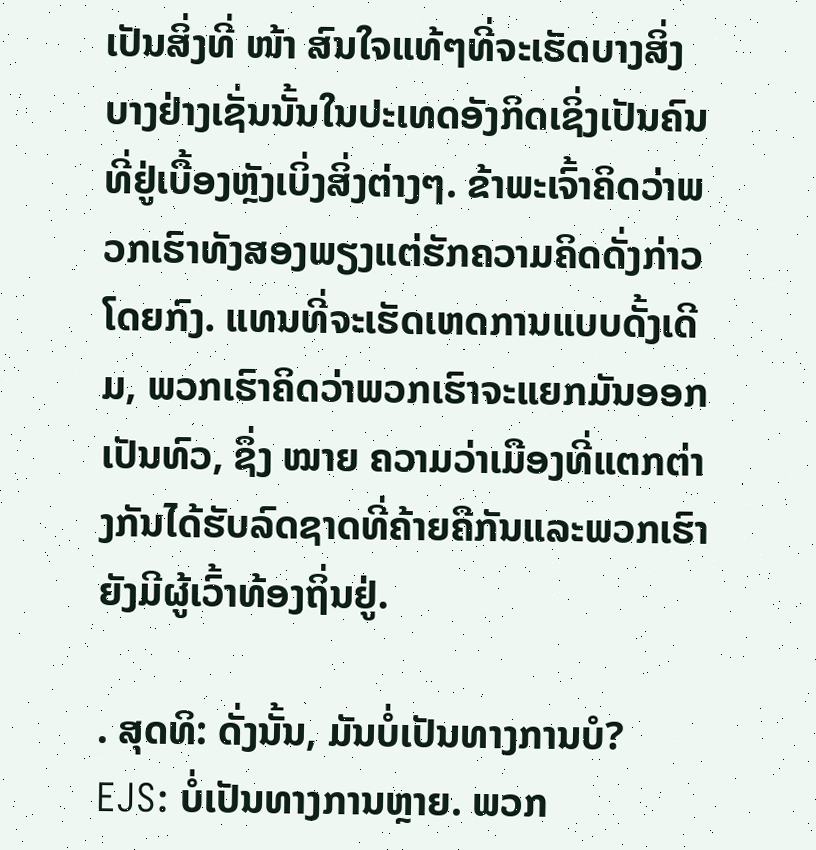ເປັນສິ່ງທີ່ ໜ້າ ສົນໃຈແທ້ໆທີ່ຈະເຮັດບາງສິ່ງບາງຢ່າງເຊັ່ນນັ້ນໃນປະເທດອັງກິດເຊິ່ງເປັນຄົນທີ່ຢູ່ເບື້ອງຫຼັງເບິ່ງສິ່ງຕ່າງໆ. ຂ້າພະເຈົ້າຄິດວ່າພວກເຮົາທັງສອງພຽງແຕ່ຮັກຄວາມຄິດດັ່ງກ່າວໂດຍກົງ. ແທນທີ່ຈະເຮັດເຫດການແບບດັ້ງເດີມ, ພວກເຮົາຄິດວ່າພວກເຮົາຈະແຍກມັນອອກເປັນທົວ, ຊຶ່ງ ໝາຍ ຄວາມວ່າເມືອງທີ່ແຕກຕ່າງກັນໄດ້ຮັບລົດຊາດທີ່ຄ້າຍຄືກັນແລະພວກເຮົາຍັງມີຜູ້ເວົ້າທ້ອງຖິ່ນຢູ່.

. ສຸດທິ: ດັ່ງນັ້ນ, ມັນບໍ່ເປັນທາງການບໍ?
EJS: ບໍ່ເປັນທາງການຫຼາຍ. ພວກ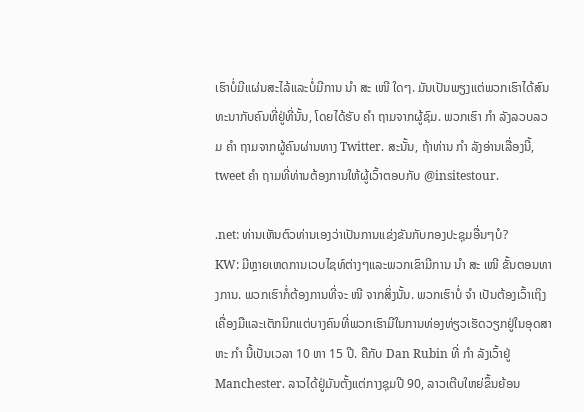ເຮົາບໍ່ມີແຜ່ນສະໄລ້ແລະບໍ່ມີການ ນຳ ສະ ເໜີ ໃດໆ. ມັນເປັນພຽງແຕ່ພວກເຮົາໄດ້ສົນທະນາກັບຄົນທີ່ຢູ່ທີ່ນັ້ນ, ໂດຍໄດ້ຮັບ ຄຳ ຖາມຈາກຜູ້ຊົມ. ພວກເຮົາ ກຳ ລັງລວບລວມ ຄຳ ຖາມຈາກຜູ້ຄົນຜ່ານທາງ Twitter. ສະນັ້ນ, ຖ້າທ່ານ ກຳ ລັງອ່ານເລື່ອງນີ້, tweet ຄຳ ຖາມທີ່ທ່ານຕ້ອງການໃຫ້ຜູ້ເວົ້າຕອບກັບ @insitestour.

.net: ທ່ານເຫັນຕົວທ່ານເອງວ່າເປັນການແຂ່ງຂັນກັບກອງປະຊຸມອື່ນໆບໍ?
KW: ມີຫຼາຍເຫດການເວບໄຊທ໌ຕ່າງໆແລະພວກເຂົາມີການ ນຳ ສະ ເໜີ ຂັ້ນຕອນທາງການ. ພວກເຮົາກໍ່ຕ້ອງການທີ່ຈະ ໜີ ຈາກສິ່ງນັ້ນ. ພວກເຮົາບໍ່ ຈຳ ເປັນຕ້ອງເວົ້າເຖິງເຄື່ອງມືແລະເຕັກນິກແຕ່ບາງຄົນທີ່ພວກເຮົາມີໃນການທ່ອງທ່ຽວເຮັດວຽກຢູ່ໃນອຸດສາຫະ ກຳ ນີ້ເປັນເວລາ 10 ຫາ 15 ປີ. ຄືກັບ Dan Rubin ທີ່ ກຳ ລັງເວົ້າຢູ່ Manchester. ລາວໄດ້ຢູ່ມັນຕັ້ງແຕ່ກາງຊຸມປີ 90, ລາວເຕີບໃຫຍ່ຂຶ້ນຍ້ອນ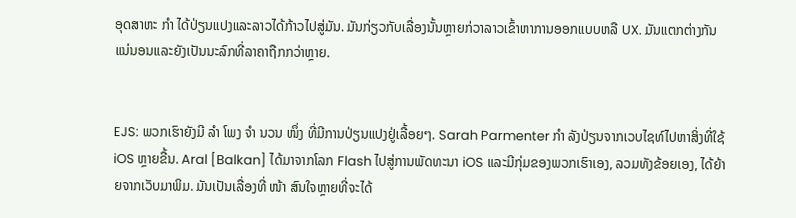ອຸດສາຫະ ກຳ ໄດ້ປ່ຽນແປງແລະລາວໄດ້ກ້າວໄປສູ່ມັນ. ມັນກ່ຽວກັບເລື່ອງນັ້ນຫຼາຍກ່ວາລາວເຂົ້າຫາການອອກແບບຫລື UX. ມັນແຕກຕ່າງກັນແນ່ນອນແລະຍັງເປັນນະລົກທີ່ລາຄາຖືກກວ່າຫຼາຍ.


EJS: ພວກເຮົາຍັງມີ ລຳ ໂພງ ຈຳ ນວນ ໜຶ່ງ ທີ່ມີການປ່ຽນແປງຢູ່ເລື້ອຍໆ. Sarah Parmenter ກຳ ລັງປ່ຽນຈາກເວບໄຊທ໌ໄປຫາສິ່ງທີ່ໃຊ້ iOS ຫຼາຍຂື້ນ. Aral [Balkan] ໄດ້ມາຈາກໂລກ Flash ໄປສູ່ການພັດທະນາ iOS ແລະມີກຸ່ມຂອງພວກເຮົາເອງ, ລວມທັງຂ້ອຍເອງ, ໄດ້ຍ້າຍຈາກເວັບມາພິມ. ມັນເປັນເລື່ອງທີ່ ໜ້າ ສົນໃຈຫຼາຍທີ່ຈະໄດ້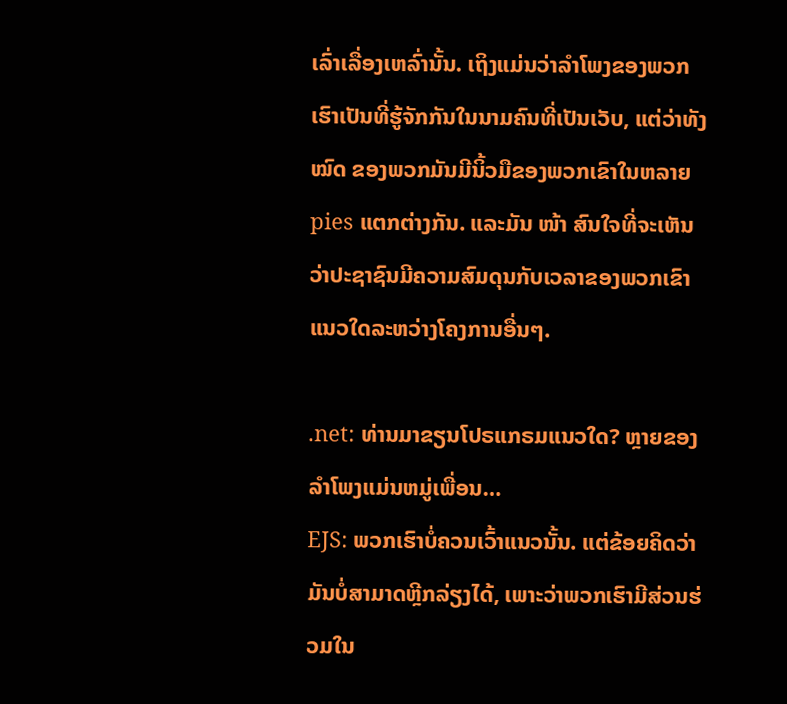ເລົ່າເລື່ອງເຫລົ່ານັ້ນ. ເຖິງແມ່ນວ່າລໍາໂພງຂອງພວກເຮົາເປັນທີ່ຮູ້ຈັກກັນໃນນາມຄົນທີ່ເປັນເວັບ, ແຕ່ວ່າທັງ ໝົດ ຂອງພວກມັນມີນິ້ວມືຂອງພວກເຂົາໃນຫລາຍ pies ແຕກຕ່າງກັນ. ແລະມັນ ໜ້າ ສົນໃຈທີ່ຈະເຫັນວ່າປະຊາຊົນມີຄວາມສົມດຸນກັບເວລາຂອງພວກເຂົາແນວໃດລະຫວ່າງໂຄງການອື່ນໆ.

.net: ທ່ານມາຂຽນໂປຣແກຣມແນວໃດ? ຫຼາຍຂອງລໍາໂພງແມ່ນຫມູ່ເພື່ອນ…
EJS: ພວກເຮົາບໍ່ຄວນເວົ້າແນວນັ້ນ. ແຕ່ຂ້ອຍຄິດວ່າມັນບໍ່ສາມາດຫຼີກລ່ຽງໄດ້, ເພາະວ່າພວກເຮົາມີສ່ວນຮ່ວມໃນ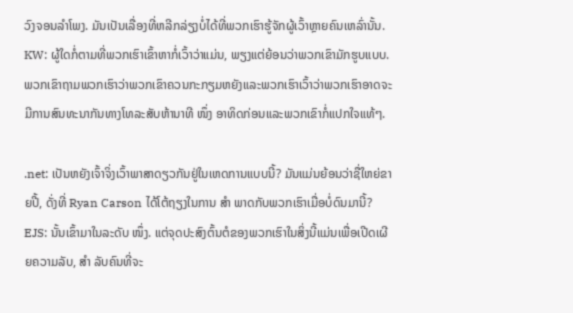ວົງຈອນລໍາໂພງ. ມັນເປັນເລື່ອງທີ່ຫລີກລ່ຽງບໍ່ໄດ້ທີ່ພວກເຮົາຮູ້ຈັກຜູ້ເວົ້າຫຼາຍຄົນເຫລົ່ານັ້ນ.
KW: ຜູ້ໃດກໍ່ຕາມທີ່ພວກເຮົາເຂົ້າຫາກໍ່ເວົ້າວ່າແມ່ນ, ພຽງແຕ່ຍ້ອນວ່າພວກເຂົາມັກຮູບແບບ. ພວກເຂົາຖາມພວກເຮົາວ່າພວກເຂົາຄວນກະກຽມຫຍັງແລະພວກເຮົາເວົ້າວ່າພວກເຮົາອາດຈະມີການສົນທະນາກັນທາງໂທລະສັບຫ້ານາທີ ໜຶ່ງ ອາທິດກ່ອນແລະພວກເຂົາກໍ່ແປກໃຈແທ້ໆ.

.net: ເປັນຫຍັງເຈົ້າຈິ່ງເວົ້າພາສາດຽວກັນຢູ່ໃນເຫດການແບບນີ້? ມັນແມ່ນຍ້ອນວ່າຊື່ໃຫຍ່ຂາຍປີ້, ດັ່ງທີ່ Ryan Carson ໄດ້ໂຕ້ຖຽງໃນການ ສຳ ພາດກັບພວກເຮົາເມື່ອບໍ່ດົນມານີ້?
EJS: ນັ້ນເຂົ້າມາໃນລະດັບ ໜຶ່ງ. ແຕ່ຈຸດປະສົງຕົ້ນຕໍຂອງພວກເຮົາໃນສິ່ງນີ້ແມ່ນເພື່ອເປີດເຜີຍຄວາມລັບ, ສຳ ລັບຄົນທີ່ຈະ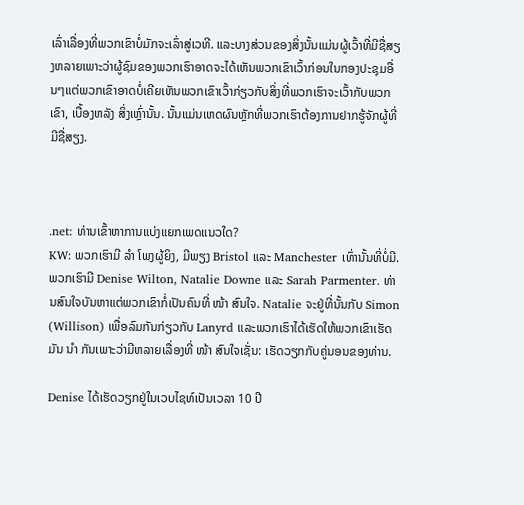ເລົ່າເລື່ອງທີ່ພວກເຂົາບໍ່ມັກຈະເລົ່າສູ່ເວທີ. ແລະບາງສ່ວນຂອງສິ່ງນັ້ນແມ່ນຜູ້ເວົ້າທີ່ມີຊື່ສຽງຫລາຍເພາະວ່າຜູ້ຊົມຂອງພວກເຮົາອາດຈະໄດ້ເຫັນພວກເຂົາເວົ້າກ່ອນໃນກອງປະຊຸມອື່ນໆແຕ່ພວກເຂົາອາດບໍ່ເຄີຍເຫັນພວກເຂົາເວົ້າກ່ຽວກັບສິ່ງທີ່ພວກເຮົາຈະເວົ້າກັບພວກເຂົາ, ເບື້ອງຫລັງ ສິ່ງເຫຼົ່ານັ້ນ. ນັ້ນແມ່ນເຫດຜົນຫຼັກທີ່ພວກເຮົາຕ້ອງການຢາກຮູ້ຈັກຜູ້ທີ່ມີຊື່ສຽງ.



.net: ທ່ານເຂົ້າຫາການແບ່ງແຍກເພດແນວໃດ?
KW: ພວກເຮົາມີ ລຳ ໂພງຜູ້ຍິງ, ມີພຽງ Bristol ແລະ Manchester ເທົ່ານັ້ນທີ່ບໍ່ມີ. ພວກເຮົາມີ Denise Wilton, Natalie Downe ແລະ Sarah Parmenter. ທ່ານສົນໃຈບັນຫາແຕ່ພວກເຂົາກໍ່ເປັນຄົນທີ່ ໜ້າ ສົນໃຈ. Natalie ຈະຢູ່ທີ່ນັ້ນກັບ Simon (Willison) ເພື່ອລົມກັນກ່ຽວກັບ Lanyrd ແລະພວກເຮົາໄດ້ເຮັດໃຫ້ພວກເຂົາເຮັດມັນ ນຳ ກັນເພາະວ່າມີຫລາຍເລື່ອງທີ່ ໜ້າ ສົນໃຈເຊັ່ນ: ເຮັດວຽກກັບຄູ່ນອນຂອງທ່ານ.

Denise ໄດ້ເຮັດວຽກຢູ່ໃນເວບໄຊທ໌ເປັນເວລາ 10 ປີ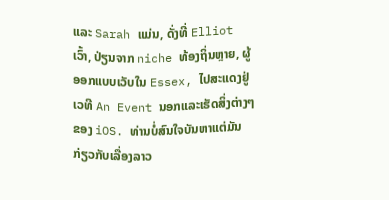ແລະ Sarah ແມ່ນ, ດັ່ງທີ່ Elliot ເວົ້າ, ປ່ຽນຈາກ niche ທ້ອງຖິ່ນຫຼາຍ, ຜູ້ອອກແບບເວັບໃນ Essex, ໄປສະແດງຢູ່ເວທີ An Event ນອກແລະເຮັດສິ່ງຕ່າງໆຂອງ iOS. ທ່ານບໍ່ສົນໃຈບັນຫາແຕ່ມັນກ່ຽວກັບເລື່ອງລາວ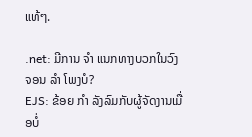ແທ້ໆ.

.net: ມີການ ຈຳ ແນກທາງບວກໃນວົງຈອນ ລຳ ໂພງບໍ?
EJS: ຂ້ອຍ ກຳ ລັງລົມກັບຜູ້ຈັດງານເມື່ອບໍ່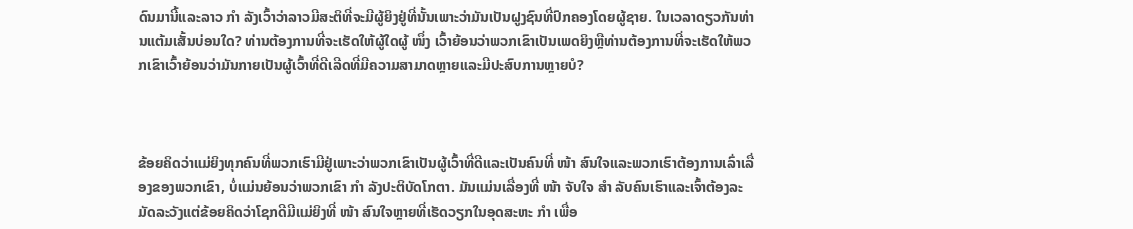ດົນມານີ້ແລະລາວ ກຳ ລັງເວົ້າວ່າລາວມີສະຕິທີ່ຈະມີຜູ້ຍິງຢູ່ທີ່ນັ້ນເພາະວ່າມັນເປັນຝູງຊົນທີ່ປົກຄອງໂດຍຜູ້ຊາຍ. ໃນເວລາດຽວກັນທ່ານແຕ້ມເສັ້ນບ່ອນໃດ? ທ່ານຕ້ອງການທີ່ຈະເຮັດໃຫ້ຜູ້ໃດຜູ້ ໜຶ່ງ ເວົ້າຍ້ອນວ່າພວກເຂົາເປັນເພດຍິງຫຼືທ່ານຕ້ອງການທີ່ຈະເຮັດໃຫ້ພວກເຂົາເວົ້າຍ້ອນວ່າມັນກາຍເປັນຜູ້ເວົ້າທີ່ດີເລີດທີ່ມີຄວາມສາມາດຫຼາຍແລະມີປະສົບການຫຼາຍບໍ?



ຂ້ອຍຄິດວ່າແມ່ຍິງທຸກຄົນທີ່ພວກເຮົາມີຢູ່ເພາະວ່າພວກເຂົາເປັນຜູ້ເວົ້າທີ່ດີແລະເປັນຄົນທີ່ ໜ້າ ສົນໃຈແລະພວກເຮົາຕ້ອງການເລົ່າເລື່ອງຂອງພວກເຂົາ, ບໍ່ແມ່ນຍ້ອນວ່າພວກເຂົາ ກຳ ລັງປະຕິບັດໂກຕາ. ມັນແມ່ນເລື່ອງທີ່ ໜ້າ ຈັບໃຈ ສຳ ລັບຄົນເຮົາແລະເຈົ້າຕ້ອງລະມັດລະວັງແຕ່ຂ້ອຍຄິດວ່າໂຊກດີມີແມ່ຍິງທີ່ ໜ້າ ສົນໃຈຫຼາຍທີ່ເຮັດວຽກໃນອຸດສະຫະ ກຳ ເພື່ອ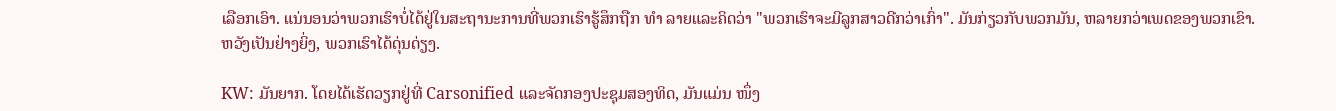ເລືອກເອົາ. ແນ່ນອນວ່າພວກເຮົາບໍ່ໄດ້ຢູ່ໃນສະຖານະການທີ່ພວກເຮົາຮູ້ສຶກຖືກ ທຳ ລາຍແລະຄິດວ່າ "ພວກເຮົາຈະມີລູກສາວດີກວ່າເກົ່າ". ມັນກ່ຽວກັບພວກມັນ, ຫລາຍກວ່າເພດຂອງພວກເຂົາ. ຫວັງເປັນຢ່າງຍິ່ງ, ພວກເຮົາໄດ້ດຸ່ນດ່ຽງ.

KW: ມັນຍາກ. ໂດຍໄດ້ເຮັດວຽກຢູ່ທີ່ Carsonified ແລະຈັດກອງປະຊຸມສອງທິດ, ມັນແມ່ນ ໜຶ່ງ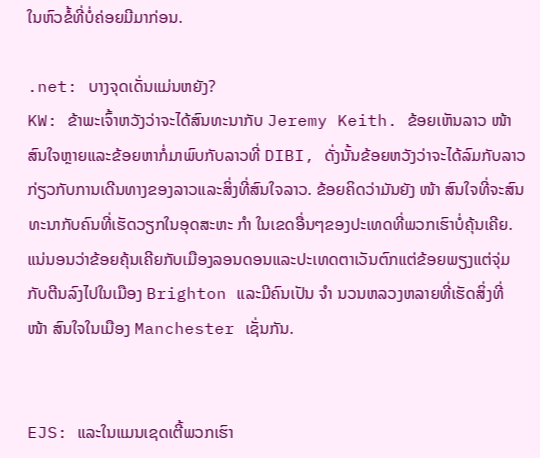ໃນຫົວຂໍ້ທີ່ບໍ່ຄ່ອຍມີມາກ່ອນ.

.net: ບາງຈຸດເດັ່ນແມ່ນຫຍັງ?
KW: ຂ້າພະເຈົ້າຫວັງວ່າຈະໄດ້ສົນທະນາກັບ Jeremy Keith. ຂ້ອຍເຫັນລາວ ໜ້າ ສົນໃຈຫຼາຍແລະຂ້ອຍຫາກໍ່ມາພົບກັບລາວທີ່ DIBI, ດັ່ງນັ້ນຂ້ອຍຫວັງວ່າຈະໄດ້ລົມກັບລາວກ່ຽວກັບການເດີນທາງຂອງລາວແລະສິ່ງທີ່ສົນໃຈລາວ. ຂ້ອຍຄິດວ່າມັນຍັງ ໜ້າ ສົນໃຈທີ່ຈະສົນທະນາກັບຄົນທີ່ເຮັດວຽກໃນອຸດສະຫະ ກຳ ໃນເຂດອື່ນໆຂອງປະເທດທີ່ພວກເຮົາບໍ່ຄຸ້ນເຄີຍ. ແນ່ນອນວ່າຂ້ອຍຄຸ້ນເຄີຍກັບເມືອງລອນດອນແລະປະເທດຕາເວັນຕົກແຕ່ຂ້ອຍພຽງແຕ່ຈຸ່ມກັບຕີນລົງໄປໃນເມືອງ Brighton ແລະມີຄົນເປັນ ຈຳ ນວນຫລວງຫລາຍທີ່ເຮັດສິ່ງທີ່ ໜ້າ ສົນໃຈໃນເມືອງ Manchester ເຊັ່ນກັນ.


EJS: ແລະໃນແມນເຊດເຕີ້ພວກເຮົາ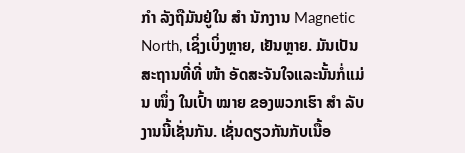ກຳ ລັງຖືມັນຢູ່ໃນ ສຳ ນັກງານ Magnetic North, ເຊິ່ງເບິ່ງຫຼາຍ, ເຢັນຫຼາຍ. ມັນເປັນສະຖານທີ່ທີ່ ໜ້າ ອັດສະຈັນໃຈແລະນັ້ນກໍ່ແມ່ນ ໜຶ່ງ ໃນເປົ້າ ໝາຍ ຂອງພວກເຮົາ ສຳ ລັບງານນີ້ເຊັ່ນກັນ. ເຊັ່ນດຽວກັນກັບເນື້ອ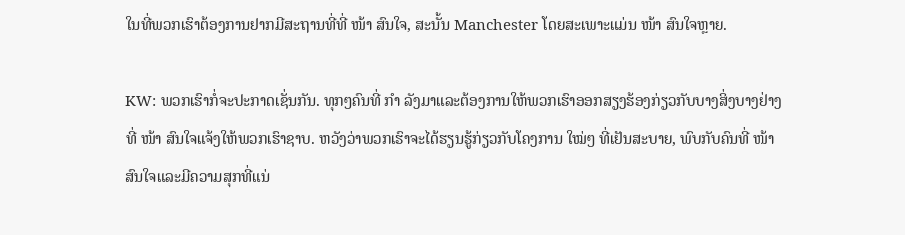ໃນທີ່ພວກເຮົາຕ້ອງການຢາກມີສະຖານທີ່ທີ່ ໜ້າ ສົນໃຈ, ສະນັ້ນ Manchester ໂດຍສະເພາະແມ່ນ ໜ້າ ສົນໃຈຫຼາຍ.

KW: ພວກເຮົາກໍ່ຈະປະກາດເຊັ່ນກັນ. ທຸກໆຄົນທີ່ ກຳ ລັງມາແລະຕ້ອງການໃຫ້ພວກເຮົາອອກສຽງຮ້ອງກ່ຽວກັບບາງສິ່ງບາງຢ່າງທີ່ ໜ້າ ສົນໃຈແຈ້ງໃຫ້ພວກເຮົາຊາບ. ຫວັງວ່າພວກເຮົາຈະໄດ້ຮຽນຮູ້ກ່ຽວກັບໂຄງການ ໃໝ່ໆ ທີ່ເຢັນສະບາຍ, ພົບກັບຄົນທີ່ ໜ້າ ສົນໃຈແລະມີຄວາມສຸກທີ່ແນ່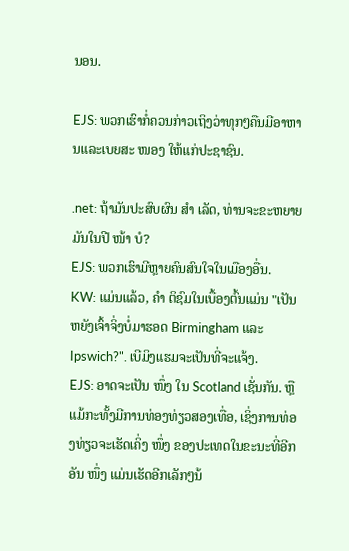ນອນ.

EJS: ພວກເຮົາກໍ່ຄວນກ່າວເຖິງວ່າທຸກໆຄືນມີອາຫານແລະເບຍສະ ໜອງ ໃຫ້ແກ່ປະຊາຊົນ.

.net: ຖ້າມັນປະສົບຜົນ ສຳ ເລັດ, ທ່ານຈະຂະຫຍາຍມັນໃນປີ ໜ້າ ບໍ?
EJS: ພວກເຮົາມີຫຼາຍຄົນສົນໃຈໃນເມືອງອື່ນ.
KW: ແມ່ນແລ້ວ, ຄຳ ຕິຊົມໃນເບື້ອງຕົ້ນແມ່ນ "ເປັນຫຍັງເຈົ້າຈິ່ງບໍ່ມາຮອດ Birmingham ແລະ Ipswich?". ເບີມິງແຮມຈະເປັນທີ່ຈະແຈ້ງ.
EJS: ອາດຈະເປັນ ໜຶ່ງ ໃນ Scotland ເຊັ່ນກັນ. ຫຼືແມ້ກະທັ້ງມີການທ່ອງທ່ຽວສອງເທື່ອ, ເຊິ່ງການທ່ອງທ່ຽວຈະເຮັດເຄິ່ງ ໜຶ່ງ ຂອງປະເທດໃນຂະນະທີ່ອີກອັນ ໜຶ່ງ ແມ່ນເຮັດອີກເລັກໆນ້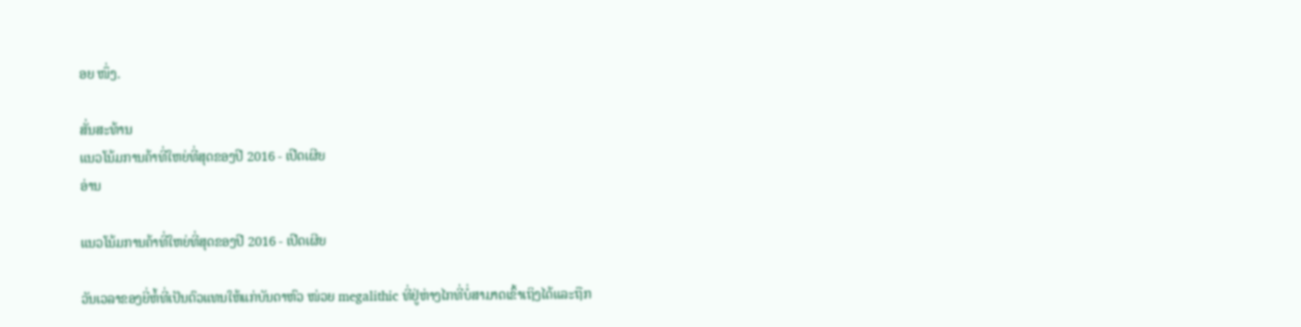ອຍ ໜຶ່ງ.

ສັ່ນສະທ້ານ
ແນວໂນ້ມການຄ້າທີ່ໃຫຍ່ທີ່ສຸດຂອງປີ 2016 - ເປີດເຜີຍ
ອ່ານ

ແນວໂນ້ມການຄ້າທີ່ໃຫຍ່ທີ່ສຸດຂອງປີ 2016 - ເປີດເຜີຍ

ວັນເວລາຂອງຍີ່ຫໍ້ທີ່ເປັນຕົວແທນໃຫ້ແກ່ບັນດາຫົວ ໜ່ວຍ megalithic ທີ່ຢູ່ຫ່າງໄກທີ່ບໍ່ສາມາດເຂົ້າເຖິງໄດ້ແລະຖືກ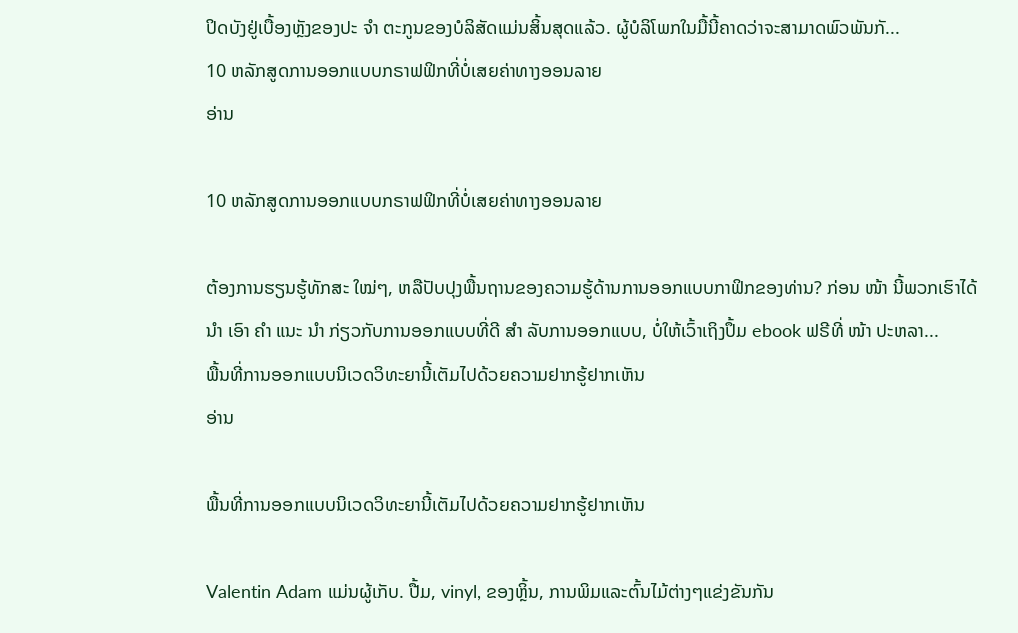ປິດບັງຢູ່ເບື້ອງຫຼັງຂອງປະ ຈຳ ຕະກູນຂອງບໍລິສັດແມ່ນສິ້ນສຸດແລ້ວ. ຜູ້ບໍລິໂພກໃນມື້ນີ້ຄາດວ່າຈະສາມາດພົວພັນກັ...
10 ຫລັກສູດການອອກແບບກຣາຟຟິກທີ່ບໍ່ເສຍຄ່າທາງອອນລາຍ
ອ່ານ

10 ຫລັກສູດການອອກແບບກຣາຟຟິກທີ່ບໍ່ເສຍຄ່າທາງອອນລາຍ

ຕ້ອງການຮຽນຮູ້ທັກສະ ໃໝ່ໆ, ຫລືປັບປຸງພື້ນຖານຂອງຄວາມຮູ້ດ້ານການອອກແບບກາຟິກຂອງທ່ານ? ກ່ອນ ໜ້າ ນີ້ພວກເຮົາໄດ້ ນຳ ເອົາ ຄຳ ແນະ ນຳ ກ່ຽວກັບການອອກແບບທີ່ດີ ສຳ ລັບການອອກແບບ, ບໍ່ໃຫ້ເວົ້າເຖິງປຶ້ມ ebook ຟຣີທີ່ ໜ້າ ປະຫລາ...
ພື້ນທີ່ການອອກແບບນິເວດວິທະຍານີ້ເຕັມໄປດ້ວຍຄວາມຢາກຮູ້ຢາກເຫັນ
ອ່ານ

ພື້ນທີ່ການອອກແບບນິເວດວິທະຍານີ້ເຕັມໄປດ້ວຍຄວາມຢາກຮູ້ຢາກເຫັນ

Valentin Adam ແມ່ນຜູ້ເກັບ. ປື້ມ, vinyl, ຂອງຫຼິ້ນ, ການພິມແລະຕົ້ນໄມ້ຕ່າງໆແຂ່ງຂັນກັນ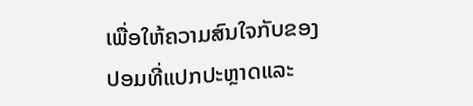ເພື່ອໃຫ້ຄວາມສົນໃຈກັບຂອງປອມທີ່ແປກປະຫຼາດແລະ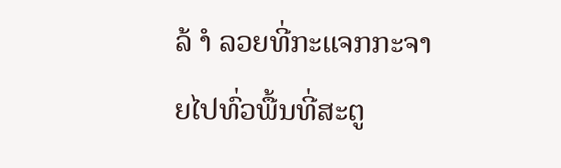ລ້ ຳ ລວຍທີ່ກະແຈກກະຈາຍໄປທົ່ວພື້ນທີ່ສະຕູ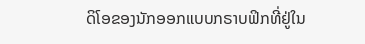ດິໂອຂອງນັກອອກແບບກຣາບຟິກທີ່ຢູ່ໃນ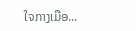ໃຈກາງເມືອ...